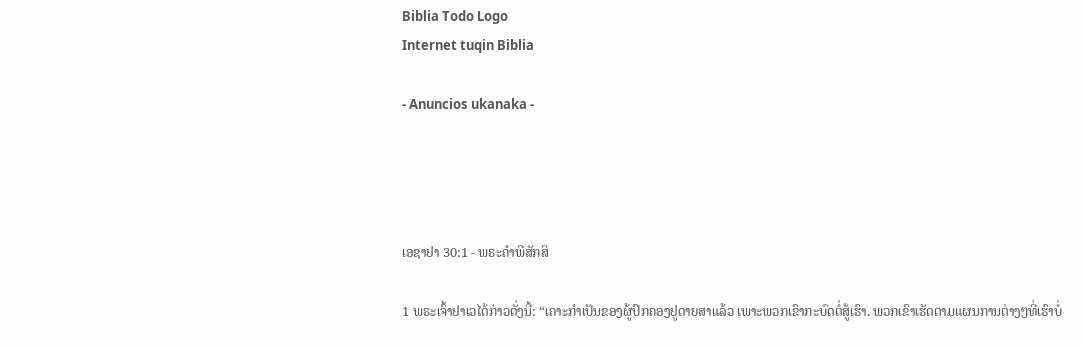Biblia Todo Logo
Internet tuqin Biblia

- Anuncios ukanaka -




ເອຊາຢາ 30:1 - ພຣະຄຳພີສັກສິ

1 ພຣະເຈົ້າຢາເວໄດ້ກ່າວດັ່ງນີ້: “ເຄາະກຳເປັນຂອງຜູ້ປົກຄອງຢູດາຍສາແລ້ວ ເພາະພວກເຂົາກະບົດຕໍ່ສູ້ເຮົາ. ພວກເຂົາເຮັດຕາມແຜນການຕ່າງໆທີ່ເຮົາບໍ່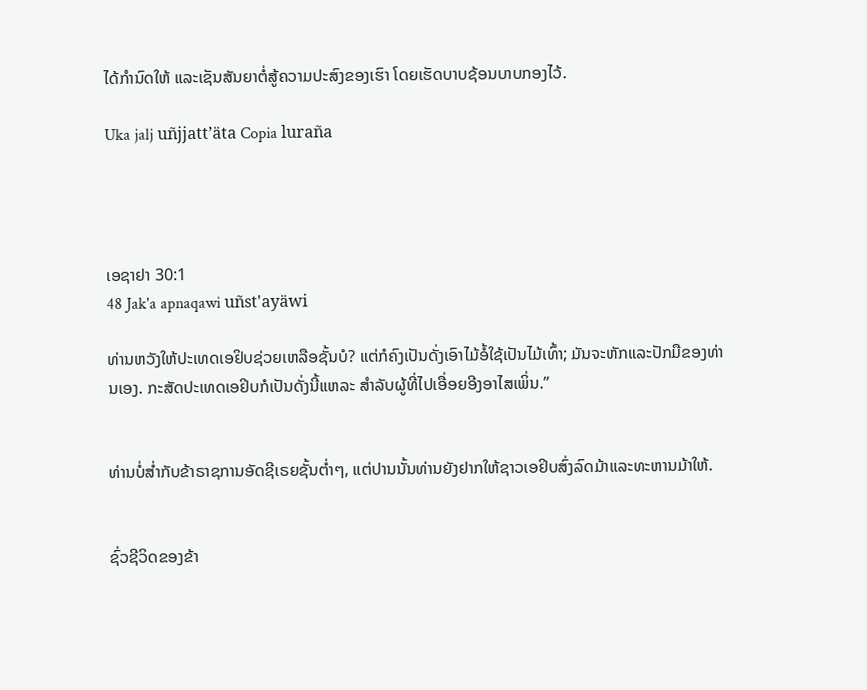ໄດ້ກຳນົດໃຫ້ ແລະເຊັນສັນຍາຕໍ່ສູ້ຄວາມປະສົງຂອງເຮົາ ໂດຍເຮັດບາບຊ້ອນບາບກອງໄວ້.

Uka jalj uñjjattʼäta Copia luraña




ເອຊາຢາ 30:1
48 Jak'a apnaqawi uñst'ayäwi

ທ່ານຫວັງໃຫ້ປະເທດເອຢິບຊ່ວຍເຫລືອຊັ້ນບໍ? ແຕ່ກໍຄົງເປັນດັ່ງເອົາໄມ້ອໍ້ໃຊ້ເປັນໄມ້ເທົ້າ; ມັນຈະຫັກແລະປັກມືຂອງທ່ານເອງ. ກະສັດປະເທດເອຢິບກໍເປັນດັ່ງນີ້ແຫລະ ສຳລັບຜູ້ທີ່ໄປເອື່ອຍອີງອາໄສເພິ່ນ.”


ທ່ານບໍ່ສໍ່າກັບຂ້າຣາຊການອັດຊີເຣຍຊັ້ນຕໍ່າໆ, ແຕ່ປານນັ້ນທ່ານຍັງຢາກໃຫ້ຊາວເອຢິບສົ່ງລົດມ້າແລະທະຫານມ້າໃຫ້.


ຊົ່ວຊີວິດຂອງຂ້າ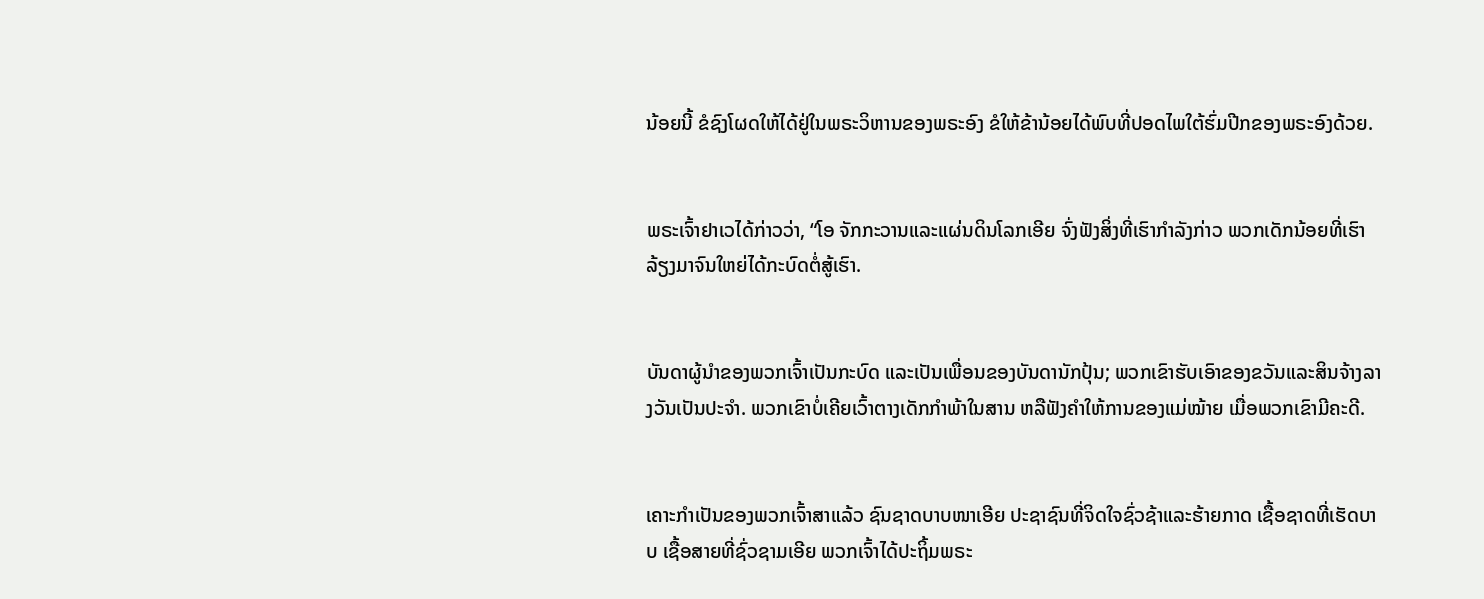ນ້ອຍນີ້ ຂໍຊົງໂຜດໃຫ້ໄດ້ຢູ່ໃນພຣະວິຫານຂອງພຣະອົງ ຂໍໃຫ້ຂ້ານ້ອຍໄດ້ພົບທີ່ປອດໄພໃຕ້ຮົ່ມປີກຂອງພຣະອົງດ້ວຍ.


ພຣະເຈົ້າຢາເວໄດ້ກ່າວວ່າ, “ໂອ ຈັກກະວານແລະແຜ່ນດິນໂລກເອີຍ ຈົ່ງຟັງສິ່ງທີ່ເຮົາກຳລັງກ່າວ ພວກເດັກນ້ອຍທີ່ເຮົາລ້ຽງມາຈົນໃຫຍ່ໄດ້ກະບົດຕໍ່ສູ້ເຮົາ.


ບັນດາຜູ້ນຳຂອງພວກເຈົ້າເປັນກະບົດ ແລະເປັນເພື່ອນຂອງບັນດານັກປຸ້ນ; ພວກເຂົາຮັບເອົາຂອງຂວັນແລະສິນຈ້າງລາງວັນເປັນປະຈຳ. ພວກເຂົາບໍ່ເຄີຍເວົ້າຕາງເດັກກຳພ້າໃນສານ ຫລືຟັງຄຳໃຫ້ການຂອງແມ່ໝ້າຍ ເມື່ອພວກເຂົາມີຄະດີ.


ເຄາະກຳເປັນຂອງພວກເຈົ້າສາແລ້ວ ຊົນຊາດບາບໜາເອີຍ ປະຊາຊົນທີ່ຈິດໃຈຊົ່ວຊ້າແລະຮ້າຍກາດ ເຊື້ອຊາດທີ່ເຮັດບາບ ເຊື້ອສາຍທີ່ຊົ່ວຊາມເອີຍ ພວກເຈົ້າໄດ້ປະຖິ້ມພຣະ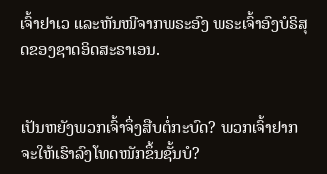ເຈົ້າຢາເວ ແລະຫັນໜີຈາກພຣະອົງ ພຣະເຈົ້າອົງບໍຣິສຸດຂອງຊາດອິດສະຣາເອນ.


ເປັນຫຍັງພວກເຈົ້າຈຶ່ງສືບຕໍ່ກະບົດ? ພວກເຈົ້າຢາກຈະໃຫ້ເຮົາລົງໂທດໜັກຂຶ້ນຊັ້ນບໍ?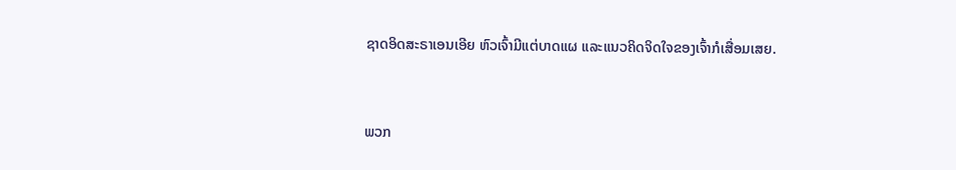ຊາດອິດສະຣາເອນເອີຍ ຫົວເຈົ້າມີແຕ່ບາດແຜ ແລະແນວຄິດຈິດໃຈຂອງເຈົ້າກໍເສື່ອມເສຍ.


ພວກ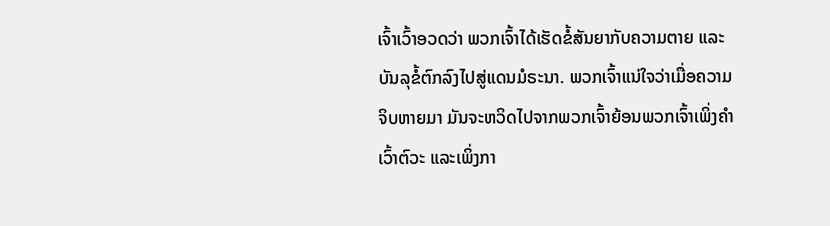ເຈົ້າເວົ້າອວດວ່າ ພວກເຈົ້າໄດ້ເຮັດຂໍ້ສັນຍາກັບຄວາມຕາຍ ແລະບັນລຸຂໍ້ຕົກລົງໄປສູ່ແດນມໍຣະນາ. ພວກເຈົ້າແນ່ໃຈວ່າເມື່ອຄວາມຈິບຫາຍມາ ມັນຈະຫວິດໄປຈາກພວກເຈົ້າຍ້ອນພວກເຈົ້າເພິ່ງຄຳເວົ້າຕົວະ ແລະເພິ່ງກາ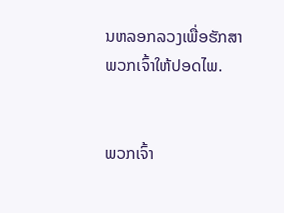ນຫລອກລວງເພື່ອຮັກສາພວກເຈົ້າໃຫ້ປອດໄພ.


ພວກເຈົ້າ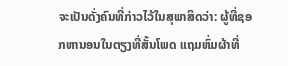ຈະເປັນດັ່ງຄົນທີ່ກ່າວໄວ້ໃນສຸພາສິດວ່າ: ຜູ້ທີ່ຊອກຫານອນໃນຕຽງທີ່ສັ້ນໂພດ ແຖມຫົ່ມຜ້າທີ່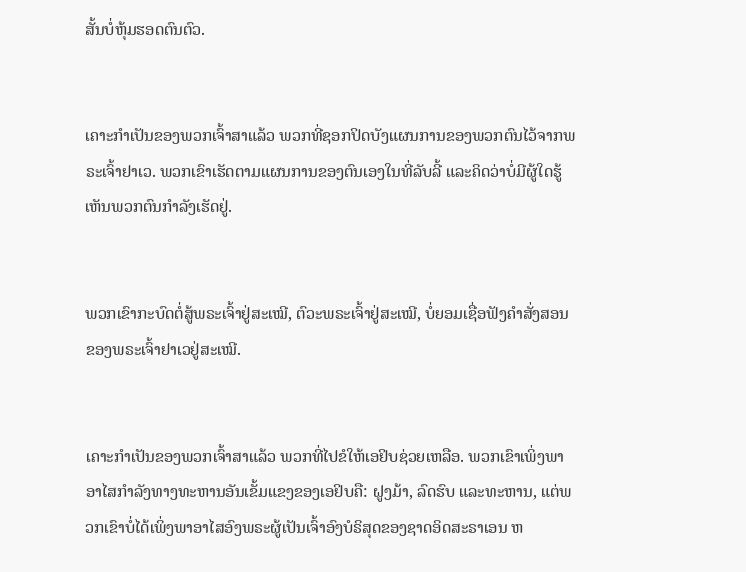ສັ້ນບໍ່ຫຸ້ມຮອດຕົນຕົວ.


ເຄາະກຳເປັນຂອງພວກເຈົ້າສາແລ້ວ ພວກທີ່ຊອກປິດບັງແຜນການຂອງພວກຕົນໄວ້ຈາກພຣະເຈົ້າຢາເວ. ພວກເຂົາເຮັດຕາມແຜນການຂອງຕົນເອງໃນທີ່ລັບລີ້ ແລະຄິດວ່າບໍ່ມີຜູ້ໃດຮູ້ເຫັນພວກຕົນກຳລັງເຮັດຢູ່.


ພວກເຂົາກະບົດຕໍ່ສູ້ພຣະເຈົ້າຢູ່ສະເໝີ, ຕົວະພຣະເຈົ້າຢູ່ສະເໝີ, ບໍ່ຍອມເຊື່ອຟັງຄຳສັ່ງສອນຂອງພຣະເຈົ້າຢາເວຢູ່ສະເໝີ.


ເຄາະກຳເປັນຂອງພວກເຈົ້າສາແລ້ວ ພວກທີ່ໄປຂໍໃຫ້ເອຢິບຊ່ວຍເຫລືອ. ພວກເຂົາເພິ່ງພາອາໄສກຳລັງທາງທະຫານອັນເຂັ້ມແຂງຂອງເອຢິບຄື: ຝູງມ້າ, ລົດຮົບ ແລະທະຫານ, ແຕ່ພວກເຂົາບໍ່ໄດ້ເພິ່ງພາອາໄສອົງພຣະຜູ້ເປັນເຈົ້າອົງບໍຣິສຸດຂອງຊາດອິດສະຣາເອນ ຫ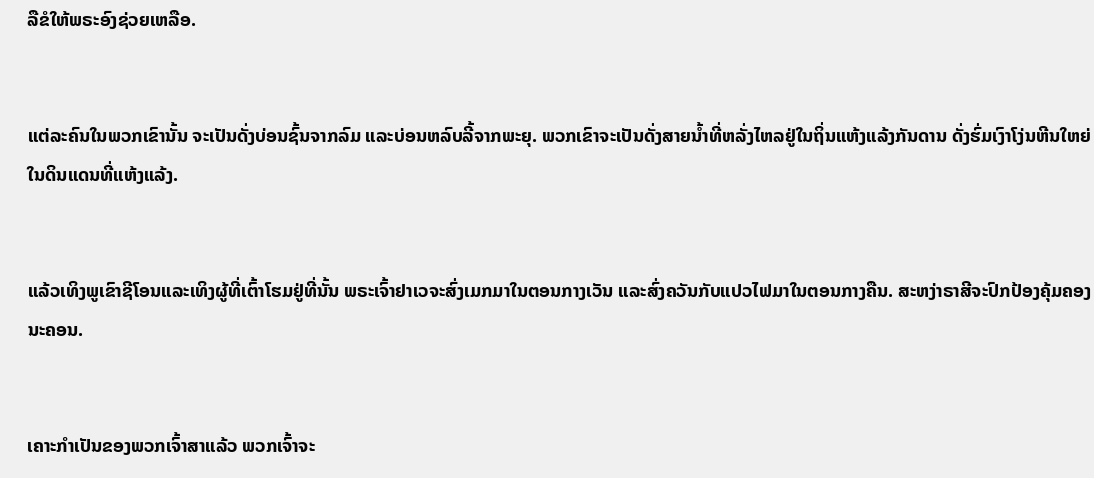ລືຂໍໃຫ້ພຣະອົງຊ່ວຍເຫລືອ.


ແຕ່ລະຄົນໃນພວກເຂົານັ້ນ ຈະເປັນດັ່ງບ່ອນຊົ້ນຈາກລົມ ແລະບ່ອນຫລົບລີ້ຈາກພະຍຸ. ພວກເຂົາຈະເປັນດັ່ງສາຍນໍ້າທີ່ຫລັ່ງໄຫລຢູ່ໃນຖິ່ນແຫ້ງແລ້ງກັນດານ ດັ່ງຮົ່ມເງົາໂງ່ນຫີນໃຫຍ່ໃນດິນແດນທີ່ແຫ້ງແລ້ງ.


ແລ້ວເທິງພູເຂົາຊີໂອນແລະເທິງຜູ້ທີ່ເຕົ້າໂຮມຢູ່ທີ່ນັ້ນ ພຣະເຈົ້າຢາເວຈະສົ່ງເມກມາໃນຕອນກາງເວັນ ແລະສົ່ງຄວັນກັບແປວໄຟມາໃນຕອນກາງຄືນ. ສະຫງ່າຣາສີຈະປົກປ້ອງຄຸ້ມຄອງນະຄອນ.


ເຄາະກຳເປັນຂອງພວກເຈົ້າສາແລ້ວ ພວກເຈົ້າຈະ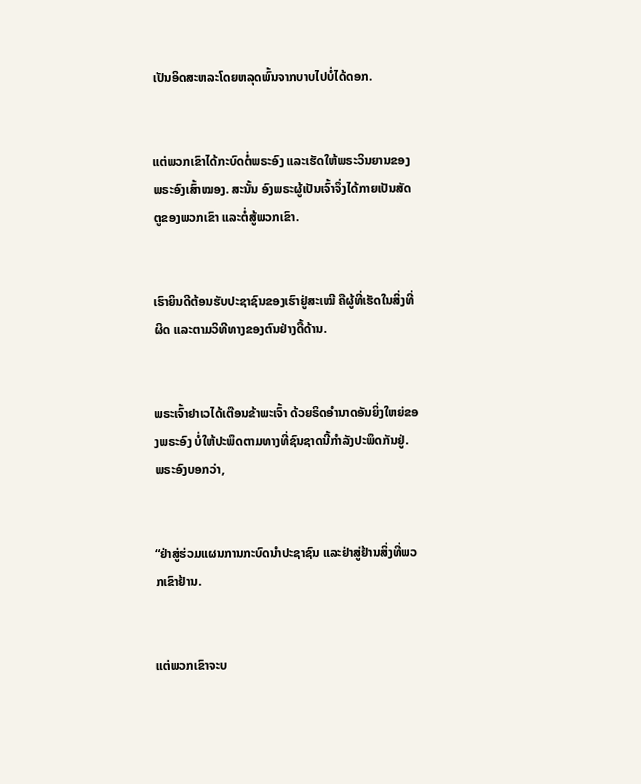ເປັນອິດສະຫລະໂດຍຫລຸດພົ້ນຈາກບາບໄປບໍ່ໄດ້ດອກ.


ແຕ່ພວກເຂົາໄດ້ກະບົດຕໍ່ພຣະອົງ ແລະເຮັດໃຫ້ພຣະວິນຍານຂອງພຣະອົງເສົ້າໝອງ. ສະນັ້ນ ອົງພຣະຜູ້ເປັນເຈົ້າຈຶ່ງໄດ້ກາຍເປັນສັດຕູຂອງພວກເຂົາ ແລະຕໍ່ສູ້ພວກເຂົາ.


ເຮົາຍິນດີຕ້ອນຮັບປະຊາຊົນຂອງເຮົາຢູ່ສະເໝີ ຄືຜູ້ທີ່ເຮັດໃນສິ່ງທີ່ຜິດ ແລະຕາມວິທີທາງຂອງຕົນຢ່າງດື້ດ້ານ.


ພຣະເຈົ້າຢາເວໄດ້ເຕືອນຂ້າພະເຈົ້າ ດ້ວຍຣິດອຳນາດອັນຍິ່ງໃຫຍ່ຂອງພຣະອົງ ບໍ່ໃຫ້ປະພຶດຕາມທາງທີ່ຊົນຊາດນີ້ກຳລັງປະພຶດກັນຢູ່. ພຣະອົງບອກວ່າ,


“ຢ່າສູ່ຮ່ວມແຜນການກະບົດນຳປະຊາຊົນ ແລະຢ່າສູ່ຢ້ານສິ່ງທີ່ພວກເຂົາຢ້ານ.


ແຕ່ພວກເຂົາຈະບ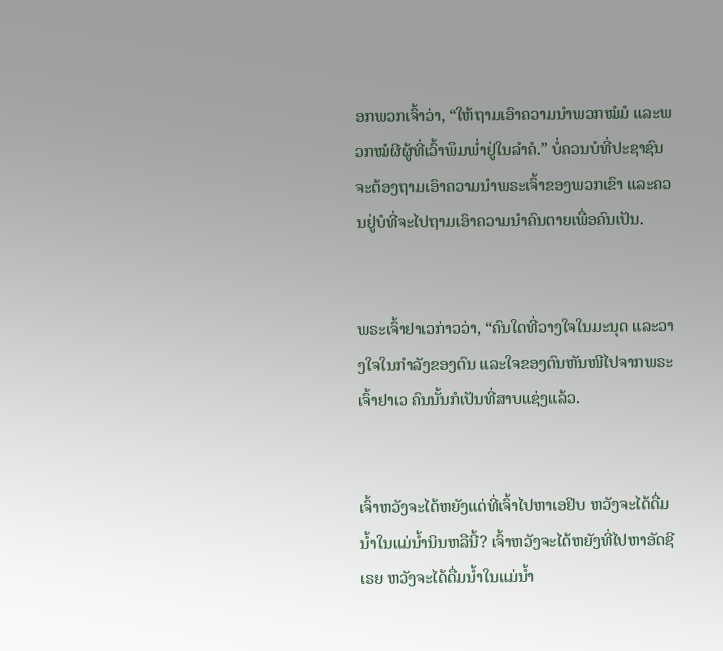ອກພວກເຈົ້າວ່າ, “ໃຫ້ຖາມເອົາຄວາມນຳພວກໝໍມໍ ແລະພວກໝໍຜີຜູ້ທີ່ເວົ້າພຶມພໍ່າຢູ່ໃນລຳຄໍ.” ບໍ່ຄວນບໍທີ່ປະຊາຊົນຈະຕ້ອງຖາມເອົາຄວາມນຳພຣະເຈົ້າຂອງພວກເຂົາ ແລະຄວນຢູ່ບໍທີ່ຈະໄປຖາມເອົາຄວາມນຳຄົນຕາຍເພື່ອຄົນເປັນ.


ພຣະເຈົ້າຢາເວກ່າວວ່າ, “ຄົນໃດທີ່ວາງໃຈໃນມະນຸດ ແລະວາງໃຈໃນກຳລັງຂອງຕົນ ແລະໃຈຂອງຕົນຫັນໜີໄປຈາກພຣະເຈົ້າຢາເວ ຄົນນັ້ນກໍເປັນທີ່ສາບແຊ່ງແລ້ວ.


ເຈົ້າຫວັງຈະໄດ້ຫຍັງແດ່ທີ່ເຈົ້າໄປຫາເອຢິບ ຫວັງຈະໄດ້ດື່ມນໍ້າໃນແມ່ນໍ້ານິນຫລືນີ້? ເຈົ້າຫວັງຈະໄດ້ຫຍັງທີ່ໄປຫາອັດຊີເຣຍ ຫວັງຈະໄດ້ດື່ມນໍ້າໃນແມ່ນໍ້າ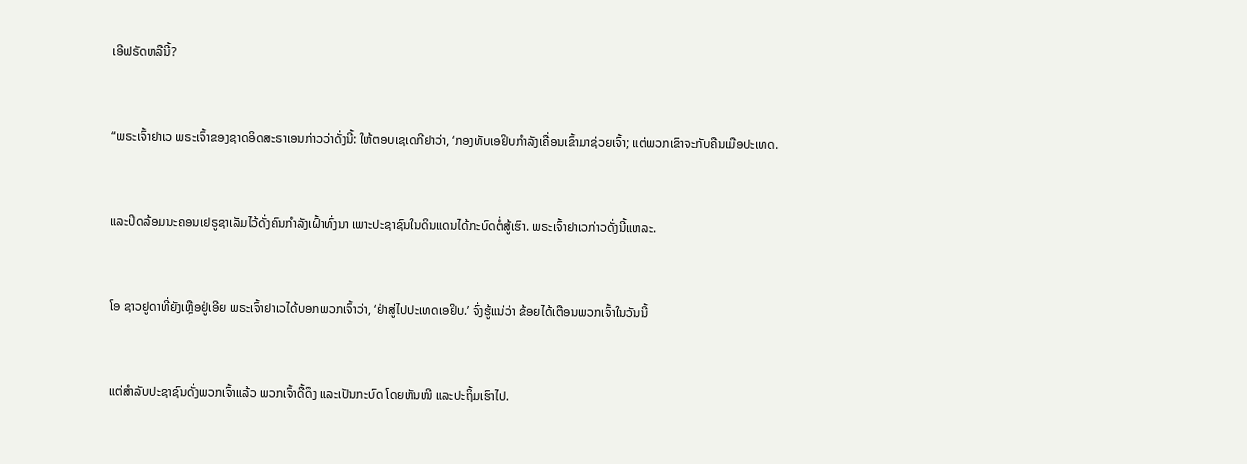ເອີຟຣັດຫລືນີ້?


“ພຣະເຈົ້າຢາເວ ພຣະເຈົ້າຂອງຊາດອິດສະຣາເອນກ່າວວ່າດັ່ງນີ້: ໃຫ້ຕອບເຊເດກີຢາວ່າ, ‘ກອງທັບເອຢິບກຳລັງເຄື່ອນເຂົ້າມາຊ່ວຍເຈົ້າ; ແຕ່ພວກເຂົາຈະກັບຄືນເມືອປະເທດ.


ແລະປິດລ້ອມນະຄອນເຢຣູຊາເລັມໄວ້ດັ່ງຄົນກຳລັງເຝົ້າທົ່ງນາ ເພາະປະຊາຊົນໃນດິນແດນໄດ້ກະບົດຕໍ່ສູ້ເຮົາ. ພຣະເຈົ້າຢາເວກ່າວດັ່ງນີ້ແຫລະ.


ໂອ ຊາວຢູດາທີ່ຍັງເຫຼືອຢູ່ເອີຍ ພຣະເຈົ້າຢາເວໄດ້ບອກພວກເຈົ້າວ່າ, ‘ຢ່າສູ່ໄປປະເທດເອຢິບ.’ ຈົ່ງຮູ້ແນ່ວ່າ ຂ້ອຍໄດ້ເຕືອນພວກເຈົ້າໃນວັນນີ້


ແຕ່ສຳລັບປະຊາຊົນດັ່ງພວກເຈົ້າແລ້ວ ພວກເຈົ້າດື້ດຶງ ແລະເປັນກະບົດ ໂດຍຫັນໜີ ແລະປະຖິ້ມເຮົາໄປ.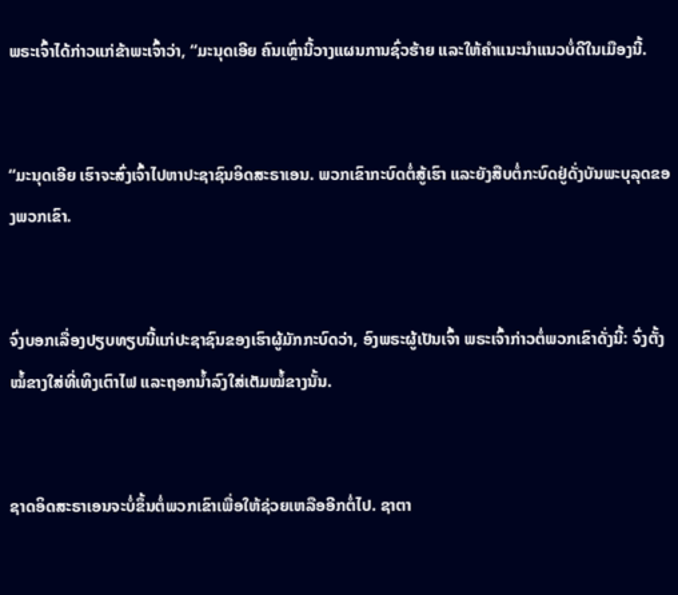ພຣະເຈົ້າໄດ້ກ່າວແກ່ຂ້າພະເຈົ້າວ່າ, “ມະນຸດເອີຍ ຄົນເຫຼົ່ານີ້ວາງແຜນການຊົ່ວຮ້າຍ ແລະໃຫ້ຄຳແນະນຳແນວບໍ່ດີໃນເມືອງນີ້.


“ມະນຸດເອີຍ ເຮົາຈະສົ່ງເຈົ້າໄປຫາປະຊາຊົນອິດສະຣາເອນ. ພວກເຂົາກະບົດຕໍ່ສູ້ເຮົາ ແລະຍັງສືບຕໍ່ກະບົດຢູ່ດັ່ງບັນພະບຸລຸດຂອງພວກເຂົາ.


ຈົ່ງບອກເລື່ອງປຽບທຽບນີ້ແກ່ປະຊາຊົນຂອງເຮົາຜູ້ມັກກະບົດວ່າ, ອົງພຣະຜູ້ເປັນເຈົ້າ ພຣະເຈົ້າກ່າວຕໍ່ພວກເຂົາດັ່ງນີ້: ຈົ່ງຕັ້ງໝໍ້ຂາງໃສ່ທີ່ເທິງເຕົາໄຟ ແລະຖອກນໍ້າລົງໃສ່ເຕັມໝໍ້ຂາງນັ້ນ.


ຊາດອິດສະຣາເອນຈະບໍ່ຂຶ້ນຕໍ່ພວກເຂົາເພື່ອໃຫ້ຊ່ວຍເຫລືອອີກຕໍ່ໄປ. ຊາຕາ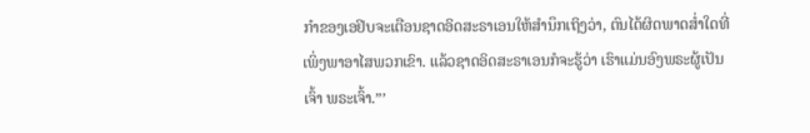ກຳຂອງເອຢິບຈະເຕືອນຊາດອິດສະຣາເອນໃຫ້ສຳນຶກເຖິງວ່າ, ຕົນໄດ້ຜິດພາດສໍ່າໃດທີ່ເພິ່ງພາອາໄສພວກເຂົາ. ແລ້ວຊາດອິດສະຣາເອນກໍຈະຮູ້ວ່າ ເຮົາແມ່ນອົງພຣະຜູ້ເປັນເຈົ້າ ພຣະເຈົ້າ.”’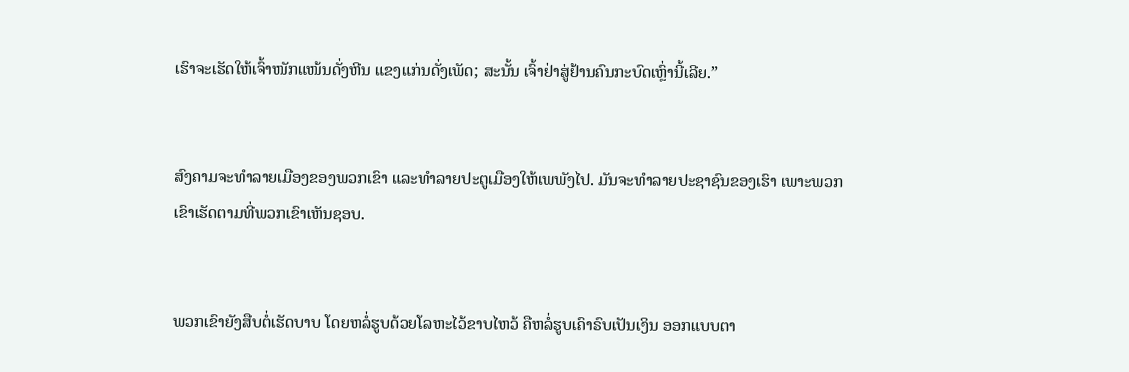ເຮົາຈະເຮັດໃຫ້ເຈົ້າໜັກແໜ້ນດັ່ງຫີນ ແຂງແກ່ນດັ່ງເພັດ; ສະນັ້ນ ເຈົ້າຢ່າສູ່ຢ້ານຄົນກະບົດເຫຼົ່ານີ້ເລີຍ.”


ສົງຄາມຈະທຳລາຍເມືອງຂອງພວກເຂົາ ແລະທຳລາຍປະຕູເມືອງໃຫ້ເພພັງໄປ. ມັນຈະທຳລາຍປະຊາຊົນຂອງເຮົາ ເພາະພວກເຂົາເຮັດຕາມທີ່ພວກເຂົາເຫັນຊອບ.


ພວກເຂົາຍັງສືບຕໍ່ເຮັດບາບ ໂດຍຫລໍ່ຮູບດ້ວຍໂລຫະໄວ້ຂາບໄຫວ້ ຄືຫລໍ່ຮູບເຄົາຣົບເປັນເງິນ ອອກແບບຕາ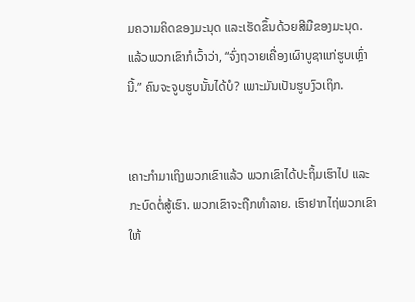ມຄວາມຄິດຂອງມະນຸດ ແລະເຮັດຂຶ້ນດ້ວຍສີມືຂອງມະນຸດ. ແລ້ວພວກເຂົາກໍເວົ້າວ່າ, “ຈົ່ງຖວາຍເຄື່ອງເຜົາບູຊາແກ່ຮູບເຫຼົ່ານີ້.” ຄົນຈະຈູບຮູບນັ້ນໄດ້ບໍ? ເພາະມັນເປັນຮູບງົວເຖິກ.


ເຄາະກຳມາເຖິງພວກເຂົາແລ້ວ ພວກເຂົາໄດ້ປະຖິ້ມເຮົາໄປ ແລະກະບົດຕໍ່ສູ້ເຮົາ. ພວກເຂົາຈະຖືກທຳລາຍ. ເຮົາຢາກໄຖ່ພວກເຂົາໃຫ້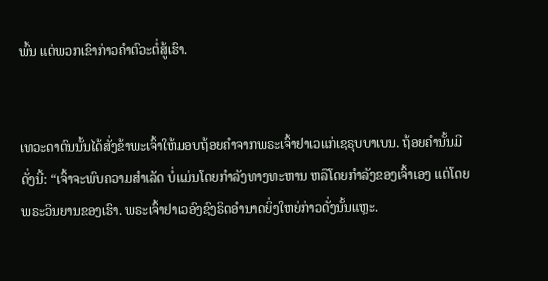ພົ້ນ ແຕ່ພວກເຂົາກ່າວຄຳຕົວະຕໍ່ສູ້ເຮົາ.


ເທວະດາຕົນນັ້ນໄດ້ສັ່ງຂ້າພະເຈົ້າໃຫ້ມອບຖ້ອຍຄຳຈາກພຣະເຈົ້າຢາເວແກ່ເຊຣຸບບາເບນ. ຖ້ອຍຄຳນັ້ນມີດັ່ງນີ້: “ເຈົ້າຈະພົບຄວາມສຳເລັດ ບໍ່ແມ່ນໂດຍກຳລັງທາງທະຫານ ຫລືໂດຍກຳລັງຂອງເຈົ້າເອງ ແຕ່ໂດຍພຣະວິນຍານຂອງເຮົາ. ພຣະເຈົ້າຢາເວອົງຊົງຣິດອຳນາດຍິ່ງໃຫຍ່ກ່າວດັ່ງນັ້ນແຫຼະ.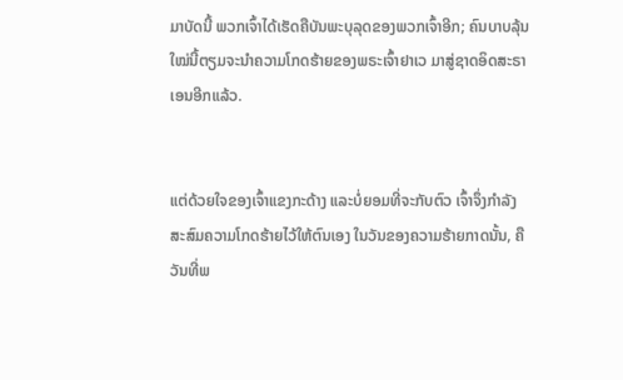ມາບັດນີ້ ພວກເຈົ້າໄດ້ເຮັດຄືບັນພະບຸລຸດຂອງພວກເຈົ້າອີກ; ຄົນບາບລຸ້ນໃໝ່ນີ້ຕຽມຈະນຳຄວາມໂກດຮ້າຍຂອງພຣະເຈົ້າຢາເວ ມາສູ່ຊາດອິດສະຣາເອນອີກແລ້ວ.


ແຕ່ດ້ວຍໃຈຂອງເຈົ້າແຂງກະດ້າງ ແລະບໍ່ຍອມທີ່ຈະກັບຕົວ ເຈົ້າຈຶ່ງກຳລັງສະສົມຄວາມໂກດຮ້າຍໄວ້ໃຫ້ຕົນເອງ ໃນວັນຂອງຄວາມຮ້າຍກາດນັ້ນ, ຄືວັນທີ່ພ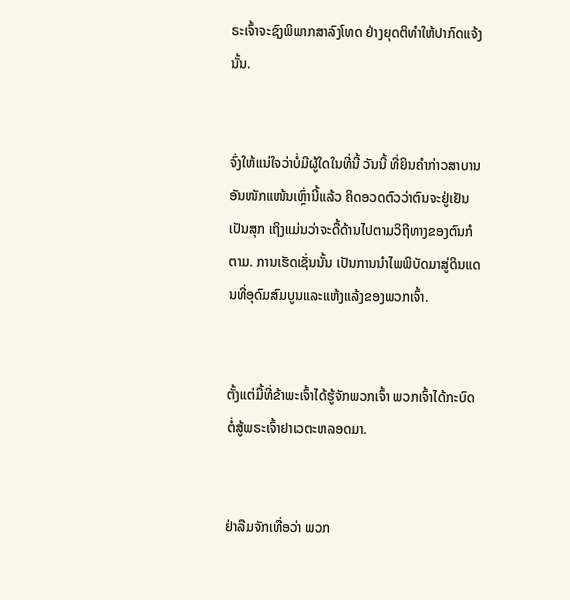ຣະເຈົ້າຈະຊົງພິພາກສາລົງໂທດ ຢ່າງຍຸດຕິທຳໃຫ້ປາກົດແຈ້ງນັ້ນ.


ຈົ່ງໃຫ້ແນ່ໃຈວ່າບໍ່ມີຜູ້ໃດໃນທີ່ນີ້ ວັນນີ້ ທີ່ຍິນຄຳກ່າວສາບານອັນໜັກແໜ້ນເຫຼົ່ານີ້ແລ້ວ ຄິດອວດຕົວວ່າຕົນຈະຢູ່ເຢັນເປັນສຸກ ເຖິງແມ່ນວ່າຈະດື້ດ້ານໄປຕາມວິຖີທາງຂອງຕົນກໍຕາມ. ການເຮັດເຊັ່ນນັ້ນ ເປັນການນຳໄພພິບັດມາສູ່ດິນແດນທີ່ອຸດົມສົມບູນແລະແຫ້ງແລ້ງຂອງພວກເຈົ້າ.


ຕັ້ງແຕ່ມື້ທີ່ຂ້າພະເຈົ້າໄດ້ຮູ້ຈັກພວກເຈົ້າ ພວກເຈົ້າໄດ້ກະບົດຕໍ່ສູ້ພຣະເຈົ້າຢາເວຕະຫລອດມາ.


ຢ່າລືມຈັກເທື່ອວ່າ ພວກ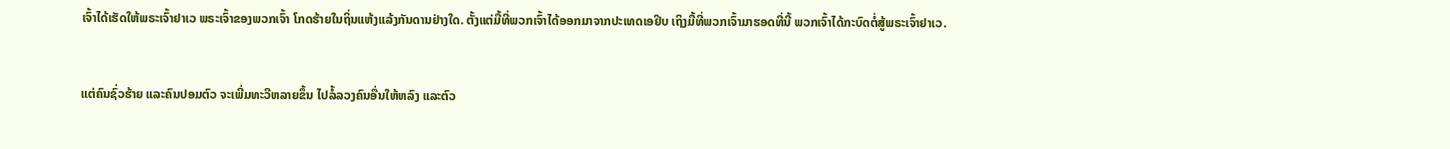ເຈົ້າໄດ້ເຮັດໃຫ້ພຣະເຈົ້າຢາເວ ພຣະເຈົ້າຂອງພວກເຈົ້າ ໂກດຮ້າຍໃນຖິ່ນແຫ້ງແລ້ງກັນດານຢ່າງໃດ. ຕັ້ງແຕ່ມື້ທີ່ພວກເຈົ້າໄດ້ອອກມາຈາກປະເທດເອຢິບ ເຖິງມື້ທີ່ພວກເຈົ້າມາຮອດທີ່ນີ້ ພວກເຈົ້າໄດ້ກະບົດຕໍ່ສູ້ພຣະເຈົ້າຢາເວ.


ແຕ່ຄົນຊົ່ວຮ້າຍ ແລະຄົນປອມຕົວ ຈະເພີ່ມທະວີຫລາຍຂຶ້ນ ໄປລໍ້ລວງຄົນອື່ນໃຫ້ຫລົງ ແລະຕົວ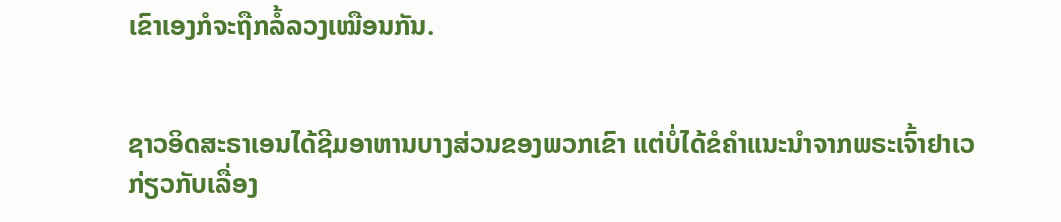ເຂົາເອງກໍຈະຖືກລໍ້ລວງເໝືອນກັນ.


ຊາວອິດສະຣາເອນໄດ້ຊີມອາຫານບາງສ່ວນຂອງພວກເຂົາ ແຕ່ບໍ່ໄດ້ຂໍຄຳແນະນຳຈາກພຣະເຈົ້າຢາເວກ່ຽວກັບເລື່ອງ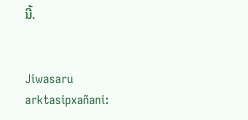ນີ້.


Jiwasaru arktasipxañani: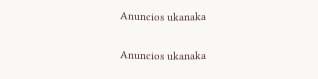Anuncios ukanaka


Anuncios ukanaka